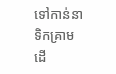ទៅកាន់នាទិកគ្រាម ដើ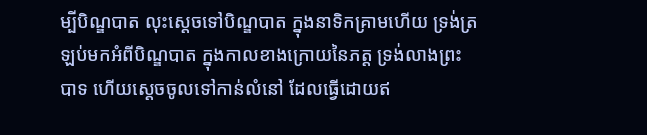ម្បីបិណ្ឌបាត លុះស្តេចទៅបិណ្ឌបាត ក្នុងនាទិកគ្រាមហើយ ទ្រង់ត្រឡប់មកអំពីបិណ្ឌបាត ក្នុងកាលខាងក្រោយនៃភត្ត ទ្រង់លាងព្រះបាទ ហើយស្តេចចូលទៅកាន់លំនៅ ដែលធ្វើដោយឥ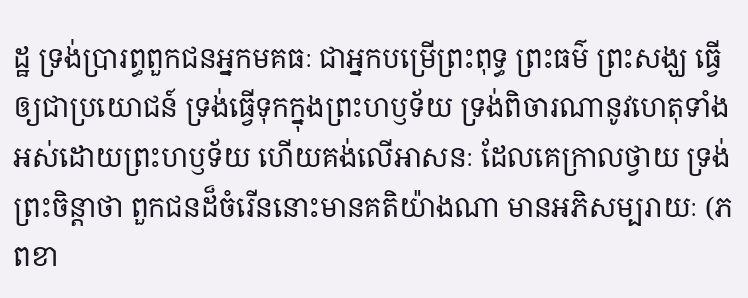ដ្ឋ ទ្រង់ប្រារព្ធពួកជនអ្នកមគធៈ ជាអ្នកបម្រើព្រះពុទ្ធ ព្រះធម៌ ព្រះសង្ឃ ធ្វើឲ្យជាប្រយោជន៍ ទ្រង់ធ្វើទុកក្នុងព្រះហឫទ័យ ទ្រង់ពិចារណានូវហេតុទាំងអស់ដោយព្រះហឫទ័យ ហើយគង់លើអាសនៈ ដែលគេក្រាលថ្វាយ ទ្រង់ព្រះចិន្តាថា ពួកជនដ៏ចំរើននោះមានគតិយ៉ាងណា មានអភិសម្បរាយៈ (ភពខា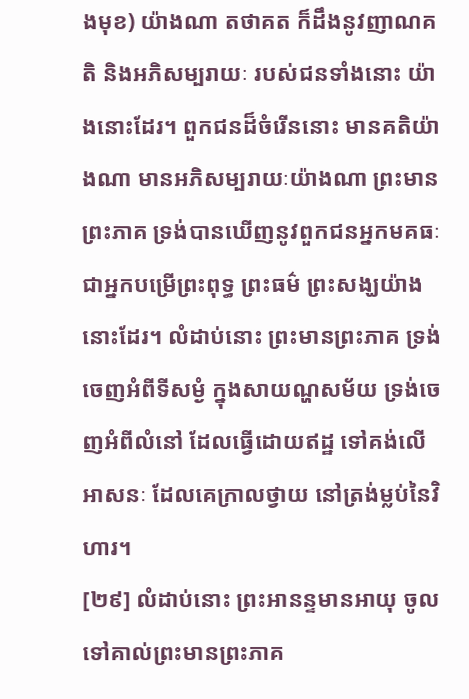ងមុខ) យ៉ាងណា តថាគត ក៏ដឹងនូវញាណគតិ និងអភិសម្បរាយៈ របស់ជនទាំងនោះ យ៉ាងនោះដែរ។ ពួកជនដ៏ចំរើននោះ មានគតិយ៉ាងណា មានអភិសម្បរាយៈយ៉ាងណា ព្រះមានព្រះភាគ ទ្រង់បានឃើញនូវពួកជនអ្នកមគធៈ ជាអ្នកបម្រើព្រះពុទ្ធ ព្រះធម៌ ព្រះសង្ឃយ៉ាងនោះដែរ។ លំដាប់នោះ ព្រះមានព្រះភាគ ទ្រង់ចេញអំពីទីសម្ងំ ក្នុងសាយណ្ហសម័យ ទ្រង់ចេញអំពីលំនៅ ដែលធ្វើដោយឥដ្ឋ ទៅគង់លើអាសនៈ ដែលគេក្រាលថ្វាយ នៅត្រង់ម្លប់នៃវិហារ។
[២៩] លំដាប់នោះ ព្រះអានន្ទមានអាយុ ចូលទៅគាល់ព្រះមានព្រះភាគ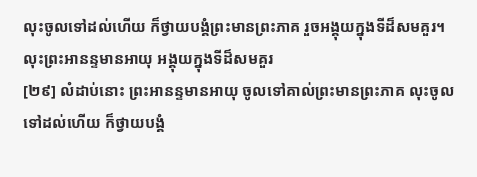លុះចូលទៅដល់ហើយ ក៏ថ្វាយបង្គំព្រះមានព្រះភាគ រួចអង្គុយក្នុងទីដ៏សមគួរ។ លុះព្រះអានន្ទមានអាយុ អង្គុយក្នុងទីដ៏សមគួរ
[២៩] លំដាប់នោះ ព្រះអានន្ទមានអាយុ ចូលទៅគាល់ព្រះមានព្រះភាគ លុះចូលទៅដល់ហើយ ក៏ថ្វាយបង្គំ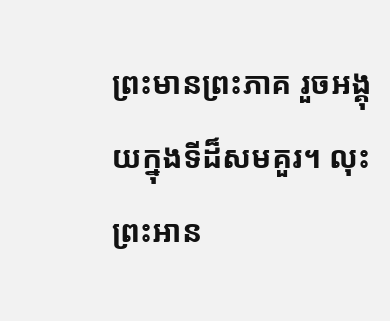ព្រះមានព្រះភាគ រួចអង្គុយក្នុងទីដ៏សមគួរ។ លុះព្រះអាន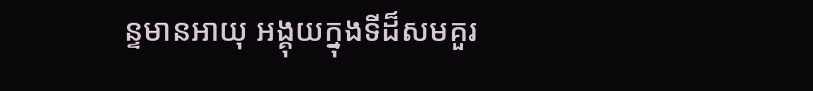ន្ទមានអាយុ អង្គុយក្នុងទីដ៏សមគួរ